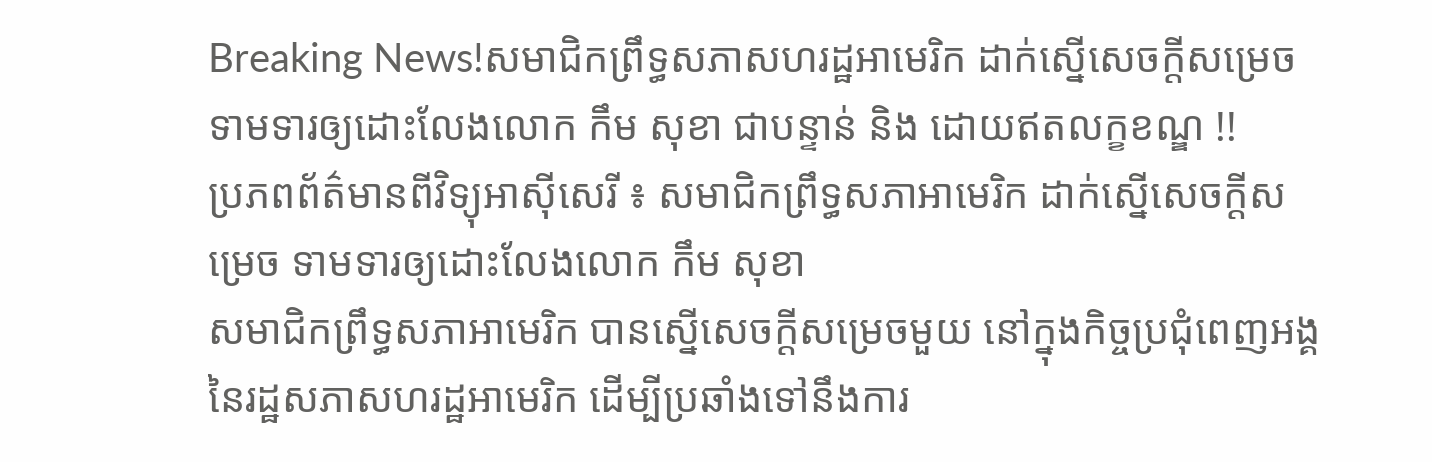Breaking News!សមាជិកព្រឹទ្ធសភាសហរដ្ឋអាមេរិក ដាក់ស្នើសេចក្ដីសម្រេច ទាមទារឲ្យដោះលែងលោក កឹម សុខា ជាបន្ទាន់ និង ដោយឥតលក្ខខណ្ឌ !!
ប្រភពព័ត៌មានពីវិទ្យុអាស៊ីសេរី ៖ សមាជិកព្រឹទ្ធសភាអាមេរិក ដាក់ស្នើសេចក្ដីសម្រេច ទាមទារឲ្យដោះលែងលោក កឹម សុខា
សមាជិកព្រឹទ្ធសភាអាមេរិក បានស្នើសេចក្ដីសម្រេចមួយ នៅក្នុងកិច្ចប្រជុំពេញអង្គ នៃរដ្ឋសភាសហរដ្ឋអាមេរិក ដើម្បីប្រឆាំងទៅនឹងការ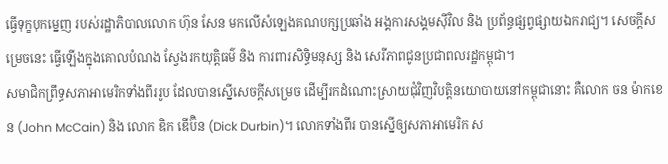ធ្វើទុក្ខបុកម្នេញ របស់រដ្ឋាភិបាលលោក ហ៊ុន សែន មកលើសំឡេងគណបក្សប្រឆាំង អង្គការសង្គមស៊ីវិល និង ប្រព័ន្ធផ្សព្វផ្សាយឯករាជ្យ។ សេចក្ដីសម្រេចនេះ ធ្វើឡើងក្នុងគោលបំណង ស្វែងរកយុត្តិធម៌ និង ការពារសិទ្ធិមនុស្ស និង សេរីភាពជូនប្រជាពលរដ្ឋកម្ពុជា។
សមាជិកព្រឹទ្ធសភាអាមេរិកទាំងពីររូប ដែលបានស្នើសេចក្ដីសម្រេច ដើម្បីរកដំណោះស្រាយជុំវិញវិបត្តិនយោបាយនៅកម្ពុជានោះ គឺលោក ចន ម៉ាកខេន (John McCain) និង លោក ឌិក ឌើប៊ិន (Dick Durbin)។ លោកទាំងពីរ បានស្នើឲ្យសភាអាមេរិក ស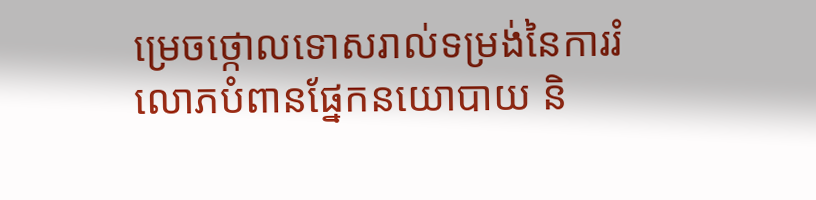ម្រេចថ្កោលទោសរាល់ទម្រង់នៃការរំលោភបំពានផ្នែកនយោបាយ និ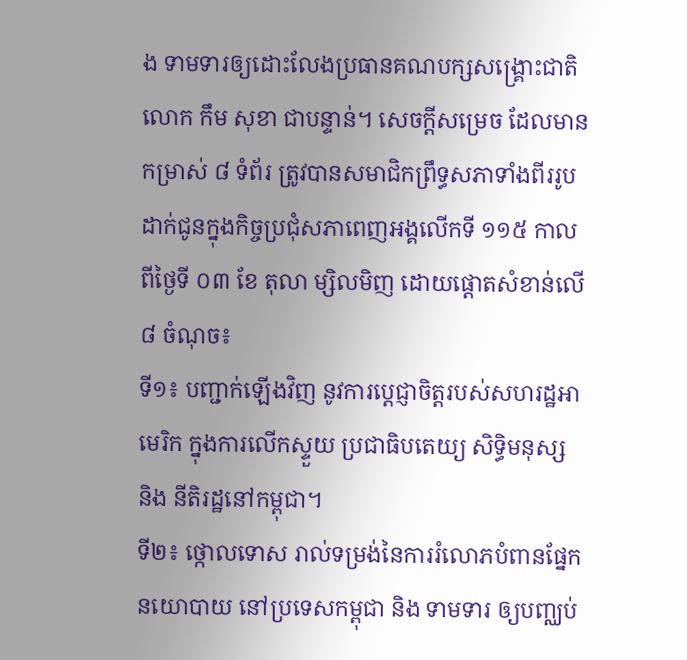ង ទាមទារឲ្យដោះលែងប្រធានគណបក្សសង្គ្រោះជាតិលោក កឹម សុខា ជាបន្ទាន់។ សេចក្ដីសម្រេច ដែលមានកម្រាស់ ៨ ទំព័រ ត្រូវបានសមាជិកព្រឹទ្ធសភាទាំងពីររូប ដាក់ជូនក្នុងកិច្ចប្រជុំសភាពេញអង្គលើកទី ១១៥ កាលពីថ្ងៃទី ០៣ ខែ តុលា ម្សិលមិញ ដោយផ្ដោតសំខាន់លើ ៨ ចំណុច៖
ទី១៖ បញ្ជាក់ឡើងវិញ នូវការប្ដេជ្ញាចិត្តរបស់សហរដ្ឋអាមេរិក ក្នុងការលើកស្ទួយ ប្រជាធិបតេយ្យ សិទ្ធិមនុស្ស និង នីតិរដ្ឋនៅកម្ពុជា។
ទី២៖ ថ្កោលទោស រាល់ទម្រង់នៃការរំលោភបំពានផ្នែកនយោបាយ នៅប្រទេសកម្ពុជា និង ទាមទារ ឲ្យបញ្ឈប់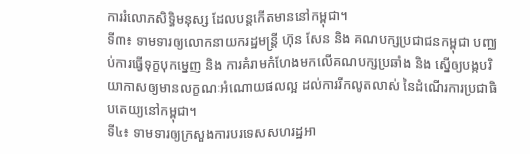ការរំលោភសិទ្ធិមនុស្ស ដែលបន្តកើតមាននៅកម្ពុជា។
ទី៣៖ ទាមទារឲ្យលោកនាយករដ្ឋមន្ត្រី ហ៊ុន សែន និង គណបក្សប្រជាជនកម្ពុជា បញ្ឈប់ការធ្វើទុក្ខបុកម្នេញ និង ការគំរាមកំហែងមកលើគណបក្សប្រឆាំង និង ស្នើឲ្យបង្កបរិយាកាសឲ្យមានលក្ខណៈអំណោយផលល្អ ដល់ការរីកលូតលាស់ នៃដំណើរការប្រជាធិបតេយ្យនៅកម្ពុជា។
ទី៤៖ ទាមទារឲ្យក្រសួងការបរទេសសហរដ្ឋអា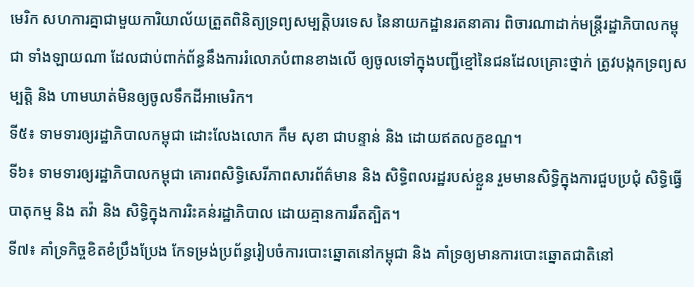មេរិក សហការគ្នាជាមួយការិយាល័យត្រួតពិនិត្យទ្រព្យសម្បត្តិបរទេស នៃនាយកដ្ឋានរតនាគារ ពិចារណាដាក់មន្ត្រីរដ្ឋាភិបាលកម្ពុជា ទាំងឡាយណា ដែលជាប់ពាក់ព័ន្ធនឹងការរំលោភបំពានខាងលើ ឲ្យចូលទៅក្នុងបញ្ជីខ្មៅនៃជនដែលគ្រោះថ្នាក់ ត្រូវបង្កកទ្រព្យសម្បត្តិ និង ហាមឃាត់មិនឲ្យចូលទឹកដីអាមេរិក។
ទី៥៖ ទាមទារឲ្យរដ្ឋាភិបាលកម្ពុជា ដោះលែងលោក កឹម សុខា ជាបន្ទាន់ និង ដោយឥតលក្ខខណ្ឌ។
ទី៦៖ ទាមទារឲ្យរដ្ឋាភិបាលកម្ពុជា គោរពសិទ្ធិសេរីភាពសារព័ត៌មាន និង សិទ្ធិពលរដ្ឋរបស់ខ្លួន រួមមានសិទ្ធិក្នុងការជួបប្រជុំ សិទ្ធិធ្វើបាតុកម្ម និង តវ៉ា និង សិទ្ធិក្នុងការរិះគន់រដ្ឋាភិបាល ដោយគ្មានការរឹតត្បិត។
ទី៧៖ គាំទ្រកិច្ចខិតខំប្រឹងប្រែង កែទម្រង់ប្រព័ន្ធរៀបចំការបោះឆ្នោតនៅកម្ពុជា និង គាំទ្រឲ្យមានការបោះឆ្នោតជាតិនៅ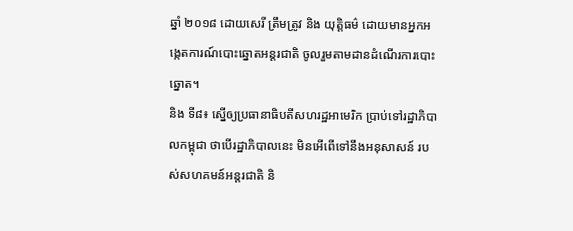ឆ្នាំ ២០១៨ ដោយសេរី ត្រឹមត្រូវ និង យុត្តិធម៌ ដោយមានអ្នកអង្កេតការណ៍បោះឆ្នោតអន្តរជាតិ ចូលរួមតាមដានដំណើរការបោះឆ្នោត។
និង ទី៨៖ ស្នើឲ្យប្រធានាធិបតីសហរដ្ឋអាមេរិក ប្រាប់ទៅរដ្ឋាភិបាលកម្ពុជា ថាបើរដ្ឋាភិបាលនេះ មិនអើពើទៅនឹងអនុសាសន៍ របស់សហគមន៍អន្តរជាតិ និ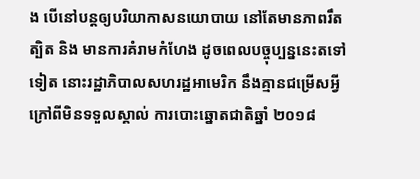ង បើនៅបន្តឲ្យបរិយាកាសនយោបាយ នៅតែមានភាពរឹតត្បិត និង មានការគំរាមកំហែង ដូចពេលបច្ចុប្បន្ននេះតទៅទៀត នោះរដ្ឋាភិបាលសហរដ្ឋអាមេរិក នឹងគ្មានជម្រើសអ្វី ក្រៅពីមិនទទួលស្គាល់ ការបោះឆ្នោតជាតិឆ្នាំ ២០១៨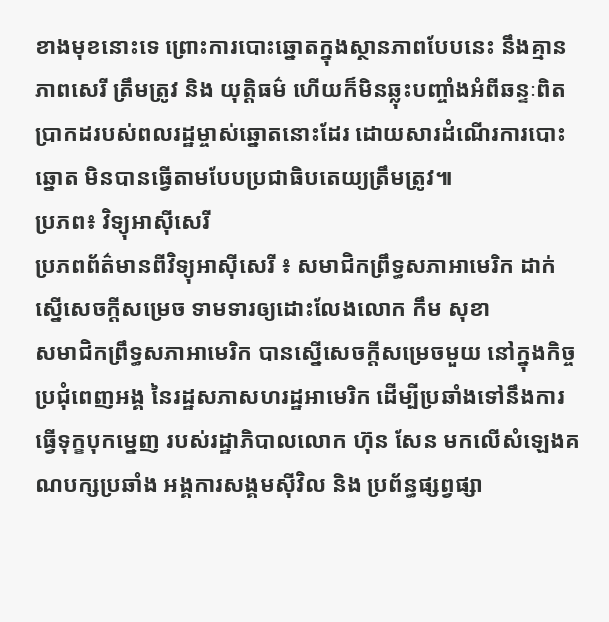ខាងមុខនោះទេ ព្រោះការបោះឆ្នោតក្នុងស្ថានភាពបែបនេះ នឹងគ្មានភាពសេរី ត្រឹមត្រូវ និង យុត្តិធម៌ ហើយក៏មិនឆ្លុះបញ្ចាំងអំពីឆន្ទៈពិតប្រាកដរបស់ពលរដ្ឋម្ចាស់ឆ្នោតនោះដែរ ដោយសារដំណើរការបោះឆ្នោត មិនបានធ្វើតាមបែបប្រជាធិបតេយ្យត្រឹមត្រូវ៕
ប្រភព៖ វិទ្យុអាស៊ីសេរី
ប្រភពព័ត៌មានពីវិទ្យុអាស៊ីសេរី ៖ សមាជិកព្រឹទ្ធសភាអាមេរិក ដាក់ស្នើសេចក្ដីសម្រេច ទាមទារឲ្យដោះលែងលោក កឹម សុខា
សមាជិកព្រឹទ្ធសភាអាមេរិក បានស្នើសេចក្ដីសម្រេចមួយ នៅក្នុងកិច្ចប្រជុំពេញអង្គ នៃរដ្ឋសភាសហរដ្ឋអាមេរិក ដើម្បីប្រឆាំងទៅនឹងការធ្វើទុក្ខបុកម្នេញ របស់រដ្ឋាភិបាលលោក ហ៊ុន សែន មកលើសំឡេងគណបក្សប្រឆាំង អង្គការសង្គមស៊ីវិល និង ប្រព័ន្ធផ្សព្វផ្សា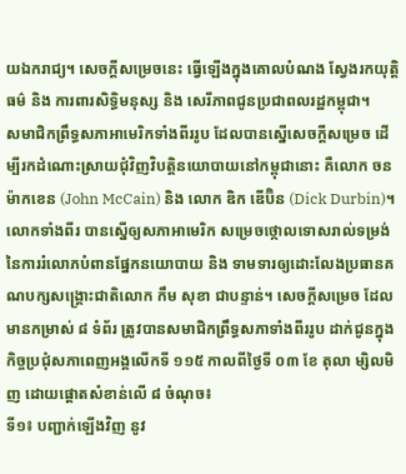យឯករាជ្យ។ សេចក្ដីសម្រេចនេះ ធ្វើឡើងក្នុងគោលបំណង ស្វែងរកយុត្តិធម៌ និង ការពារសិទ្ធិមនុស្ស និង សេរីភាពជូនប្រជាពលរដ្ឋកម្ពុជា។
សមាជិកព្រឹទ្ធសភាអាមេរិកទាំងពីររូប ដែលបានស្នើសេចក្ដីសម្រេច ដើម្បីរកដំណោះស្រាយជុំវិញវិបត្តិនយោបាយនៅកម្ពុជានោះ គឺលោក ចន ម៉ាកខេន (John McCain) និង លោក ឌិក ឌើប៊ិន (Dick Durbin)។ លោកទាំងពីរ បានស្នើឲ្យសភាអាមេរិក សម្រេចថ្កោលទោសរាល់ទម្រង់នៃការរំលោភបំពានផ្នែកនយោបាយ និង ទាមទារឲ្យដោះលែងប្រធានគណបក្សសង្គ្រោះជាតិលោក កឹម សុខា ជាបន្ទាន់។ សេចក្ដីសម្រេច ដែលមានកម្រាស់ ៨ ទំព័រ ត្រូវបានសមាជិកព្រឹទ្ធសភាទាំងពីររូប ដាក់ជូនក្នុងកិច្ចប្រជុំសភាពេញអង្គលើកទី ១១៥ កាលពីថ្ងៃទី ០៣ ខែ តុលា ម្សិលមិញ ដោយផ្ដោតសំខាន់លើ ៨ ចំណុច៖
ទី១៖ បញ្ជាក់ឡើងវិញ នូវ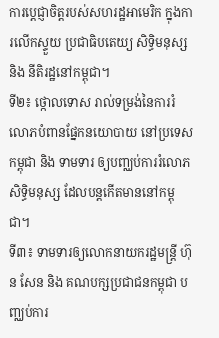ការប្ដេជ្ញាចិត្តរបស់សហរដ្ឋអាមេរិក ក្នុងការលើកស្ទួយ ប្រជាធិបតេយ្យ សិទ្ធិមនុស្ស និង នីតិរដ្ឋនៅកម្ពុជា។
ទី២៖ ថ្កោលទោស រាល់ទម្រង់នៃការរំលោភបំពានផ្នែកនយោបាយ នៅប្រទេសកម្ពុជា និង ទាមទារ ឲ្យបញ្ឈប់ការរំលោភសិទ្ធិមនុស្ស ដែលបន្តកើតមាននៅកម្ពុជា។
ទី៣៖ ទាមទារឲ្យលោកនាយករដ្ឋមន្ត្រី ហ៊ុន សែន និង គណបក្សប្រជាជនកម្ពុជា បញ្ឈប់ការ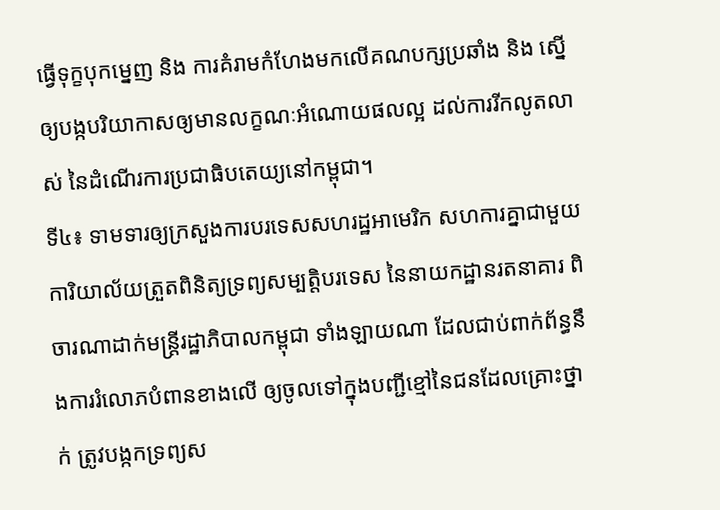ធ្វើទុក្ខបុកម្នេញ និង ការគំរាមកំហែងមកលើគណបក្សប្រឆាំង និង ស្នើឲ្យបង្កបរិយាកាសឲ្យមានលក្ខណៈអំណោយផលល្អ ដល់ការរីកលូតលាស់ នៃដំណើរការប្រជាធិបតេយ្យនៅកម្ពុជា។
ទី៤៖ ទាមទារឲ្យក្រសួងការបរទេសសហរដ្ឋអាមេរិក សហការគ្នាជាមួយការិយាល័យត្រួតពិនិត្យទ្រព្យសម្បត្តិបរទេស នៃនាយកដ្ឋានរតនាគារ ពិចារណាដាក់មន្ត្រីរដ្ឋាភិបាលកម្ពុជា ទាំងឡាយណា ដែលជាប់ពាក់ព័ន្ធនឹងការរំលោភបំពានខាងលើ ឲ្យចូលទៅក្នុងបញ្ជីខ្មៅនៃជនដែលគ្រោះថ្នាក់ ត្រូវបង្កកទ្រព្យស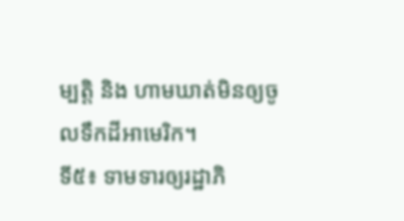ម្បត្តិ និង ហាមឃាត់មិនឲ្យចូលទឹកដីអាមេរិក។
ទី៥៖ ទាមទារឲ្យរដ្ឋាភិ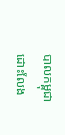បាលកម្ពុជា ដោះលែង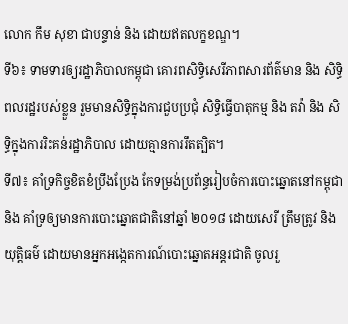លោក កឹម សុខា ជាបន្ទាន់ និង ដោយឥតលក្ខខណ្ឌ។
ទី៦៖ ទាមទារឲ្យរដ្ឋាភិបាលកម្ពុជា គោរពសិទ្ធិសេរីភាពសារព័ត៌មាន និង សិទ្ធិពលរដ្ឋរបស់ខ្លួន រួមមានសិទ្ធិក្នុងការជួបប្រជុំ សិទ្ធិធ្វើបាតុកម្ម និង តវ៉ា និង សិទ្ធិក្នុងការរិះគន់រដ្ឋាភិបាល ដោយគ្មានការរឹតត្បិត។
ទី៧៖ គាំទ្រកិច្ចខិតខំប្រឹងប្រែង កែទម្រង់ប្រព័ន្ធរៀបចំការបោះឆ្នោតនៅកម្ពុជា និង គាំទ្រឲ្យមានការបោះឆ្នោតជាតិនៅឆ្នាំ ២០១៨ ដោយសេរី ត្រឹមត្រូវ និង យុត្តិធម៌ ដោយមានអ្នកអង្កេតការណ៍បោះឆ្នោតអន្តរជាតិ ចូលរួ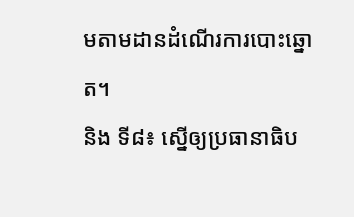មតាមដានដំណើរការបោះឆ្នោត។
និង ទី៨៖ ស្នើឲ្យប្រធានាធិប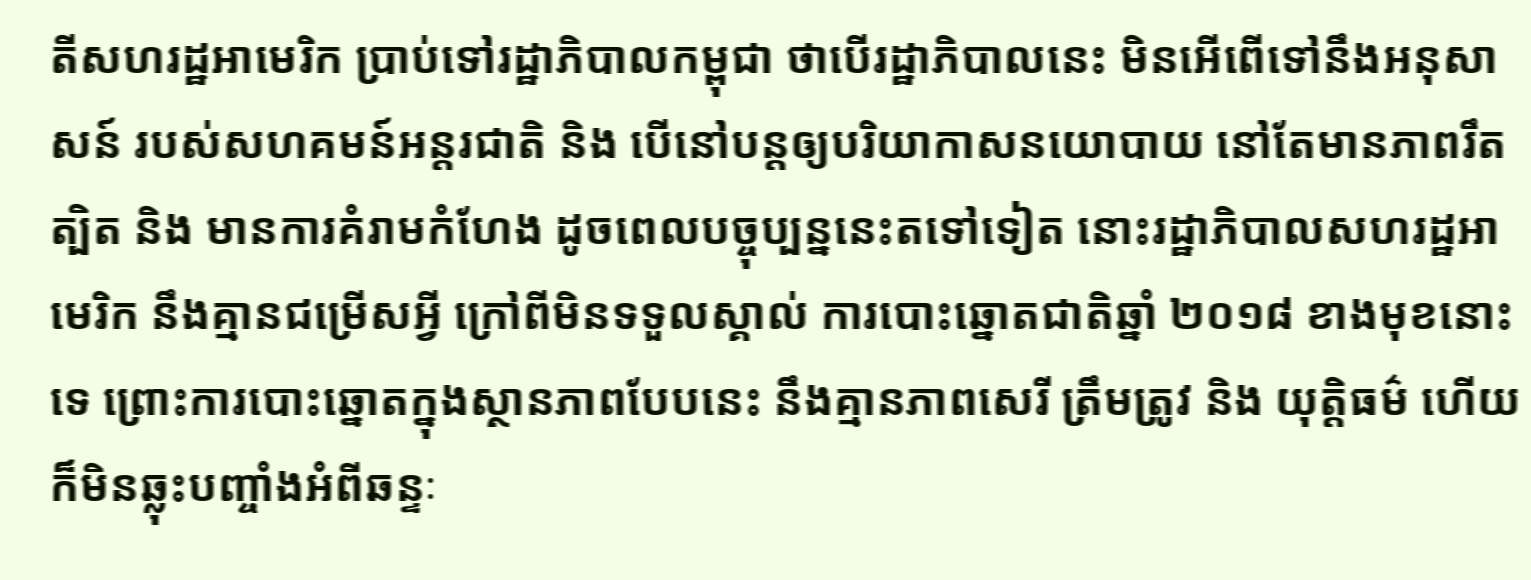តីសហរដ្ឋអាមេរិក ប្រាប់ទៅរដ្ឋាភិបាលកម្ពុជា ថាបើរដ្ឋាភិបាលនេះ មិនអើពើទៅនឹងអនុសាសន៍ របស់សហគមន៍អន្តរជាតិ និង បើនៅបន្តឲ្យបរិយាកាសនយោបាយ នៅតែមានភាពរឹតត្បិត និង មានការគំរាមកំហែង ដូចពេលបច្ចុប្បន្ននេះតទៅទៀត នោះរដ្ឋាភិបាលសហរដ្ឋអាមេរិក នឹងគ្មានជម្រើសអ្វី ក្រៅពីមិនទទួលស្គាល់ ការបោះឆ្នោតជាតិឆ្នាំ ២០១៨ ខាងមុខនោះទេ ព្រោះការបោះឆ្នោតក្នុងស្ថានភាពបែបនេះ នឹងគ្មានភាពសេរី ត្រឹមត្រូវ និង យុត្តិធម៌ ហើយក៏មិនឆ្លុះបញ្ចាំងអំពីឆន្ទៈ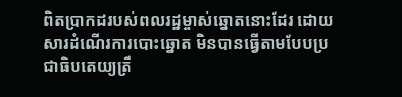ពិតប្រាកដរបស់ពលរដ្ឋម្ចាស់ឆ្នោតនោះដែរ ដោយសារដំណើរការបោះឆ្នោត មិនបានធ្វើតាមបែបប្រជាធិបតេយ្យត្រឹ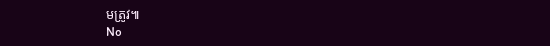មត្រូវ៕
No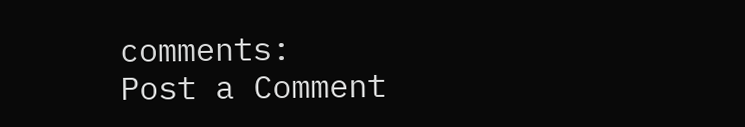comments:
Post a Comment